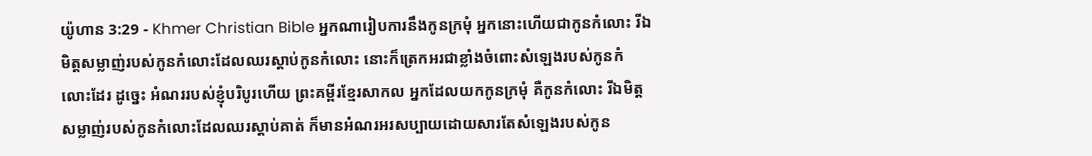យ៉ូហាន 3:29 - Khmer Christian Bible អ្នកណារៀបការនឹងកូនក្រមុំ អ្នកនោះហើយជាកូនកំលោះ រីឯមិត្តសម្លាញ់របស់កូនកំលោះដែលឈរស្តាប់កូនកំលោះ នោះក៏ត្រេកអរជាខ្លាំងចំពោះសំឡេងរបស់កូនកំលោះដែរ ដូច្នេះ អំណររបស់ខ្ញុំបរិបូរហើយ ព្រះគម្ពីរខ្មែរសាកល អ្នកដែលយកកូនក្រមុំ គឺកូនកំលោះ រីឯមិត្តសម្លាញ់របស់កូនកំលោះដែលឈរស្ដាប់គាត់ ក៏មានអំណរអរសប្បាយដោយសារតែសំឡេងរបស់កូន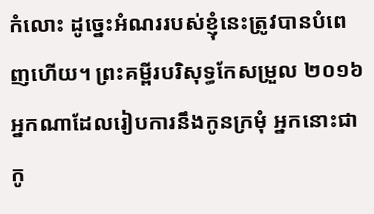កំលោះ ដូច្នេះអំណររបស់ខ្ញុំនេះត្រូវបានបំពេញហើយ។ ព្រះគម្ពីរបរិសុទ្ធកែសម្រួល ២០១៦ អ្នកណាដែលរៀបការនឹងកូនក្រមុំ អ្នកនោះជាកូ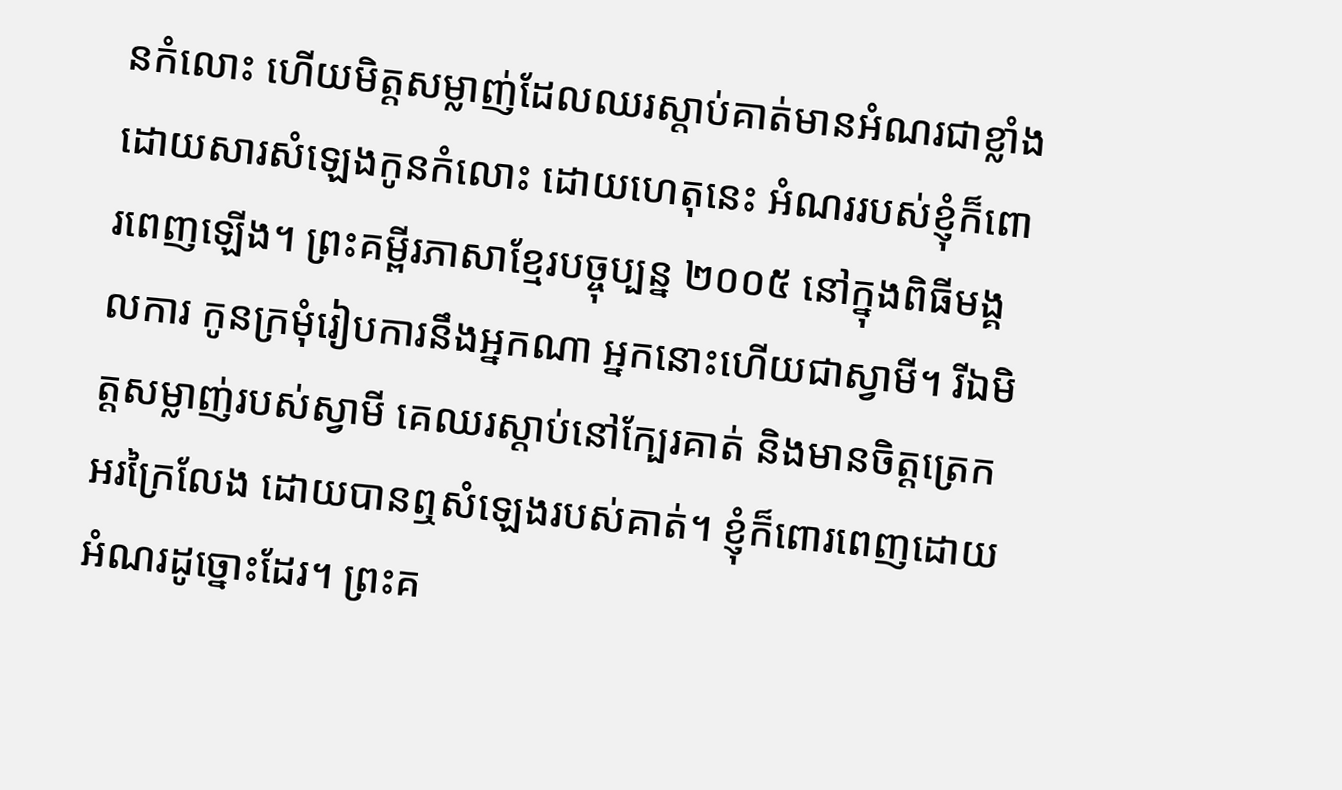នកំលោះ ហើយមិត្តសម្លាញ់ដែលឈរស្តាប់គាត់មានអំណរជាខ្លាំង ដោយសារសំឡេងកូនកំលោះ ដោយហេតុនេះ អំណររបស់ខ្ញុំក៏ពោរពេញឡើង។ ព្រះគម្ពីរភាសាខ្មែរបច្ចុប្បន្ន ២០០៥ នៅក្នុងពិធីមង្គលការ កូនក្រមុំរៀបការនឹងអ្នកណា អ្នកនោះហើយជាស្វាមី។ រីឯមិត្តសម្លាញ់របស់ស្វាមី គេឈរស្ដាប់នៅក្បែរគាត់ និងមានចិត្តត្រេកអរក្រៃលែង ដោយបានឮសំឡេងរបស់គាត់។ ខ្ញុំក៏ពោរពេញដោយអំណរដូច្នោះដែរ។ ព្រះគ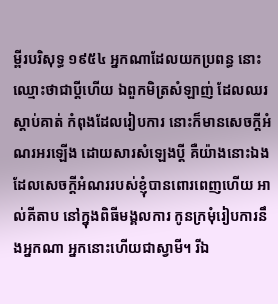ម្ពីរបរិសុទ្ធ ១៩៥៤ អ្នកណាដែលយកប្រពន្ធ នោះឈ្មោះថាជាប្ដីហើយ ឯពួកមិត្រសំឡាញ់ ដែលឈរស្តាប់គាត់ កំពុងដែលរៀបការ នោះក៏មានសេចក្ដីអំណរអរឡើង ដោយសារសំឡេងប្ដី គឺយ៉ាងនោះឯង ដែលសេចក្ដីអំណររបស់ខ្ញុំបានពោរពេញហើយ អាល់គីតាប នៅក្នុងពិធីមង្គលការ កូនក្រមុំរៀបការនឹងអ្នកណា អ្នកនោះហើយជាស្វាមី។ រីឯ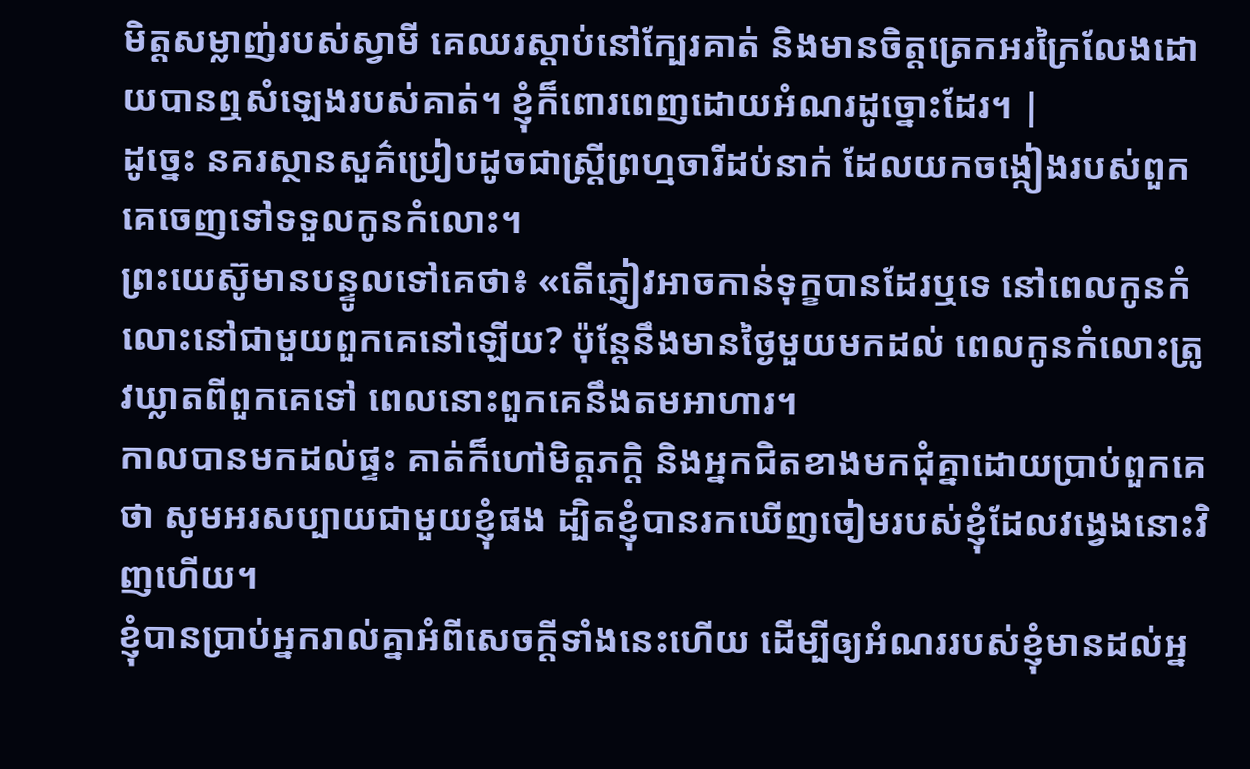មិត្ដសម្លាញ់របស់ស្វាមី គេឈរស្ដាប់នៅក្បែរគាត់ និងមានចិត្ដត្រេកអរក្រៃលែងដោយបានឮសំឡេងរបស់គាត់។ ខ្ញុំក៏ពោរពេញដោយអំណរដូច្នោះដែរ។ |
ដូច្នេះ នគរស្ថានសួគ៌ប្រៀបដូចជាស្ដ្រីព្រហ្មចារីដប់នាក់ ដែលយកចង្កៀងរបស់ពួកគេចេញទៅទទួលកូនកំលោះ។
ព្រះយេស៊ូមានបន្ទូលទៅគេថា៖ «តើភ្ញៀវអាចកាន់ទុក្ខបានដែរឬទេ នៅពេលកូនកំលោះនៅជាមួយពួកគេនៅឡើយ? ប៉ុន្ដែនឹងមានថ្ងៃមួយមកដល់ ពេលកូនកំលោះត្រូវឃ្លាតពីពួកគេទៅ ពេលនោះពួកគេនឹងតមអាហារ។
កាលបានមកដល់ផ្ទះ គាត់ក៏ហៅមិត្តភក្តិ និងអ្នកជិតខាងមកជុំគ្នាដោយប្រាប់ពួកគេថា សូមអរសប្បាយជាមួយខ្ញុំផង ដ្បិតខ្ញុំបានរកឃើញចៀមរបស់ខ្ញុំដែលវង្វេងនោះវិញហើយ។
ខ្ញុំបានប្រាប់អ្នករាល់គ្នាអំពីសេចក្ដីទាំងនេះហើយ ដើម្បីឲ្យអំណររបស់ខ្ញុំមានដល់អ្ន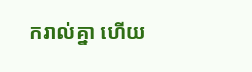ករាល់គ្នា ហើយ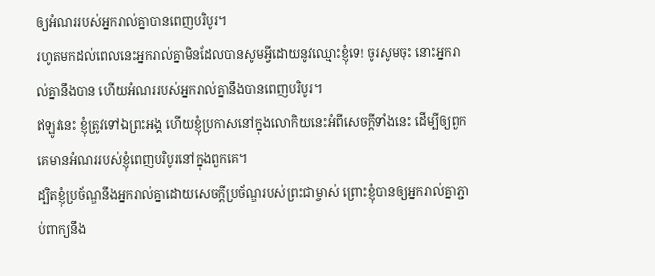ឲ្យអំណររបស់អ្នករាល់គ្នាបានពេញបរិបូរ។
រហូតមកដល់ពេលនេះអ្នករាល់គ្នាមិនដែលបានសូមអ្វីដោយនូវឈ្មោះខ្ញុំទេ! ចូរសូមចុះ នោះអ្នករាល់គ្នានឹងបាន ហើយអំណររបស់អ្នករាល់គ្នានឹងបានពេញបរិបូរ។
ឥឡូវនេះ ខ្ញុំត្រូវទៅឯព្រះអង្គ ហើយខ្ញុំប្រកាសនៅក្នុងលោកិយនេះអំពីសេចក្ដីទាំងនេះ ដើម្បីឲ្យពួកគេមានអំណររបស់ខ្ញុំពេញបរិបូរនៅក្នុងពួកគេ។
ដ្បិតខ្ញុំប្រច័ណ្ឌនឹងអ្នករាល់គ្នាដោយសេចក្ដីប្រច័ណ្ឌរបស់ព្រះជាម្ចាស់ ព្រោះខ្ញុំបានឲ្យអ្នករាល់គ្នាភ្ជាប់ពាក្យនឹង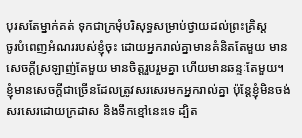បុរសតែម្នាក់គត់ ទុកជាក្រមុំបរិសុទ្ធសម្រាប់ថ្វាយដល់ព្រះគ្រិស្ដ
ចូរបំពេញអំណររបស់ខ្ញុំចុះ ដោយអ្នករាល់គ្នាមានគំនិតតែមួយ មានសេចក្ដីស្រឡាញ់តែមួយ មានចិត្ដរួបរួមគ្នា ហើយមានឆន្ទៈតែមួយ។
ខ្ញុំមានសេចក្ដីជាច្រើនដែលត្រូវសរសេរមកអ្នករាល់គ្នា ប៉ុន្ដែខ្ញុំមិនចង់សរសេរដោយក្រដាស និងទឹកខ្មៅនេះទេ ដ្បិត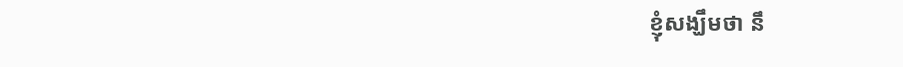ខ្ញុំសង្ឃឹមថា នឹ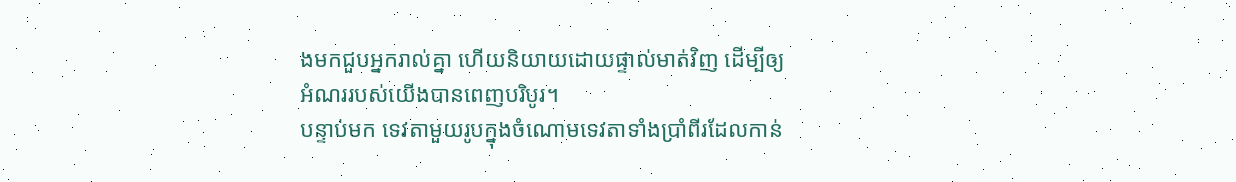ងមកជួបអ្នករាល់គ្នា ហើយនិយាយដោយផ្ទាល់មាត់វិញ ដើម្បីឲ្យអំណររបស់យើងបានពេញបរិបូរ។
បន្ទាប់មក ទេវតាមួយរូបក្នុងចំណោមទេវតាទាំងប្រាំពីរដែលកាន់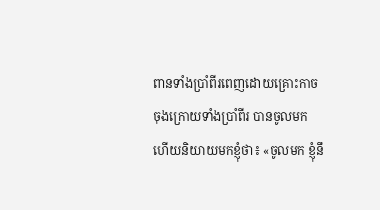ពានទាំងប្រាំពីរពេញដោយគ្រោះកាចចុងក្រោយទាំងប្រាំពីរ បានចូលមក ហើយនិយាយមកខ្ញុំថា៖ «ចូលមក ខ្ញុំនឹ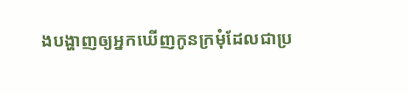ងបង្ហាញឲ្យអ្នកឃើញកូនក្រមុំដែលជាប្រ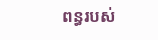ពន្ធរបស់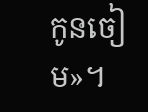កូនចៀម»។